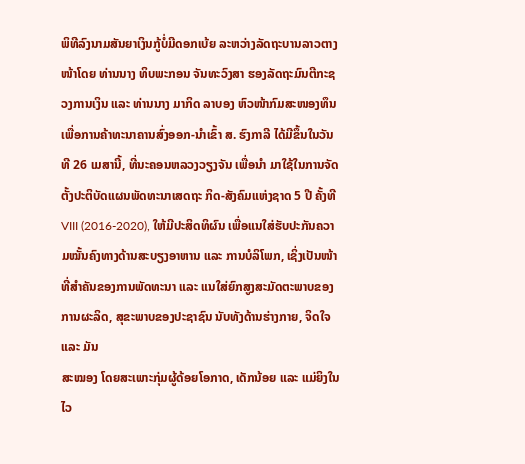ພິທີລົງນາມສັນຍາເງິນກູ້ບໍ່ມີດອກເບ້ຍ ລະຫວ່າງລັດຖະບານລາວຕາງໜ້າໂດຍ ທ່ານນາງ ທິບພະກອນ ຈັນທະວົງສາ ຮອງລັດຖະມົນຕີກະຊວງການເງິນ ແລະ ທ່ານນາງ ມາກິດ ລາບອງ ຫົວໜ້າກົມສະໜອງທຶນເພື່ອການຄ້າທະນາຄານສົ່ງອອກ-ນຳເຂົ້າ ສ. ຮົງກາລີ ໄດ້ມີຂຶ້ນໃນວັນທີ 26 ເມສານີ້, ທີ່ນະຄອນຫລວງວຽງຈັນ ເພື່ອນຳ ມາໃຊ້ໃນການຈັດຕັ້ງປະຕິບັດແຜນພັດທະນາເສດຖະ ກິດ-ສັງຄົມແຫ່ງຊາດ 5 ປີ ຄັ້ງທີ VIII (2016-2020), ໃຫ້ມີປະສິດທິຜົນ ເພື່ອແນໃສ່ຮັບປະກັນຄວາມໝັ້ນຄົງທາງດ້ານສະບຽງອາຫານ ແລະ ການບໍລິໂພກ, ເຊິ່ງເປັນໜ້າທີ່ສຳຄັນຂອງການພັດທະນາ ແລະ ແນໃສ່ຍົກສູງສະມັດຕະພາບຂອງການຜະລິດ, ສຸຂະພາບຂອງປະຊາຊົນ ນັບທັງດ້ານຮ່າງກາຍ, ຈິດໃຈ ແລະ ມັນ
ສະໝອງ ໂດຍສະເພາະກຸ່ມຜູ້ດ້ອຍໂອກາດ, ເດັກນ້ອຍ ແລະ ແມ່ຍິງໃນໄວ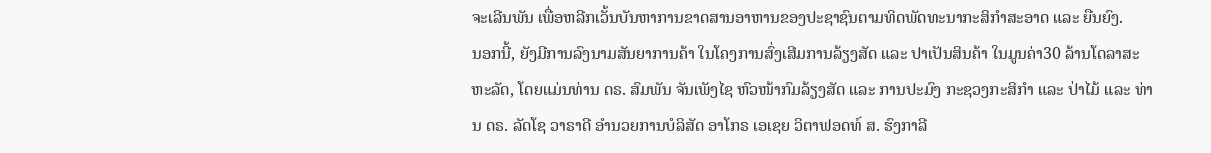ຈະເລີນພັນ ເພື່ອຫລີກເວັ້ນບັນຫາການຂາດສານອາຫານຂອງປະຊາຊົນຕາມທິດພັດທະນາກະສິກຳສະອາດ ແລະ ຍືນຍົງ.
ນອກນີ້, ຍັງມີການລົງນາມສັນຍາການຄ້າ ໃນໂຄງການສົ່ງເສີມການລ້ຽງສັດ ແລະ ປາເປັນສິນຄ້າ ໃນມູນຄ່າ30 ລ້ານໂດລາສະຫະລັດ, ໂດຍແມ່ນທ່ານ ດຣ. ສົມພັນ ຈັນເພັງໄຊ ຫົວໜ້າກົມລ້ຽງສັດ ແລະ ການປະມົງ ກະຊວງກະສິກຳ ແລະ ປ່າໄມ້ ແລະ ທ່ານ ດຣ. ລັດໂຊ ວາຣາດີ ອຳນວຍການບໍລິສັດ ອາໂກຣ ເອເຊຍ ວິຕາຟອດທ໌ ສ. ຮົງກາລີ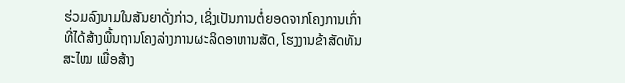ຮ່ວມລົງນາມໃນສັນຍາດັ່ງກ່າວ, ເຊິ່ງເປັນການຕໍ່ຍອດຈາກໂຄງການເກົ່າ ທີ່ໄດ້ສ້າງພື້ນຖານໂຄງລ່າງການຜະລິດອາຫານສັດ, ໂຮງງານຂ້າສັດທັນສະໄໝ ເພື່ອສ້າງ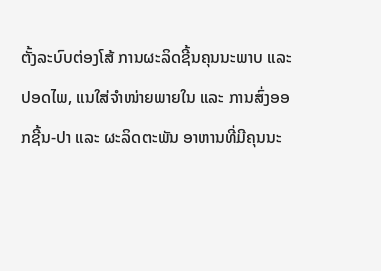ຕັ້ງລະບົບຕ່ອງໂສ້ ການຜະລິດຊີ້ນຄຸນນະພາບ ແລະ ປອດໄພ, ແນໃສ່ຈຳໜ່າຍພາຍໃນ ແລະ ການສົ່ງອອກຊີ້ນ-ປາ ແລະ ຜະລິດຕະພັນ ອາຫານທີ່ມີຄຸນນະ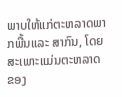ພາບໃຫ້ແກ່ຕະຫລາດພາກພື້ນແລະ ສາກົນ, ໂດຍສະເພາະແມ່ນຕະຫລາດຂອງ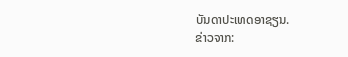ບັນດາປະເທດອາຊຽນ.
ຂ່າວຈາກ: